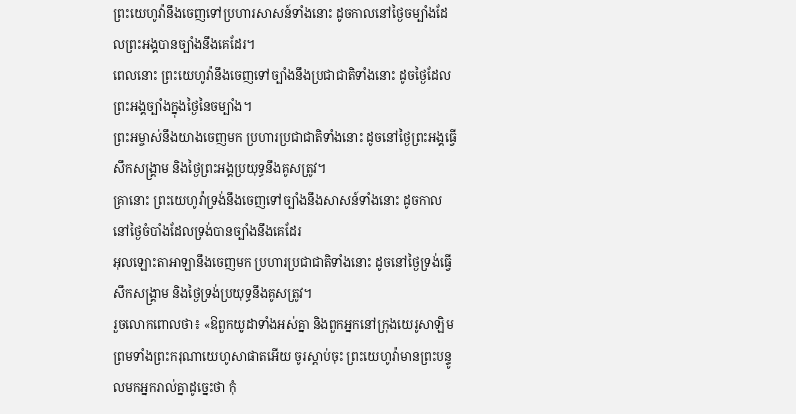ព្រះយេហូវ៉ានឹងចេញទៅប្រហារសាសន៍ទាំងនោះ ដូចកាលនៅថ្ងៃចម្បាំងដែលព្រះអង្គបានច្បាំងនឹងគេដែរ។
ពេលនោះ ព្រះយេហូវ៉ានឹងចេញទៅច្បាំងនឹងប្រជាជាតិទាំងនោះ ដូចថ្ងៃដែលព្រះអង្គច្បាំងក្នុងថ្ងៃនៃចម្បាំង។
ព្រះអម្ចាស់នឹងយាងចេញមក ប្រហារប្រជាជាតិទាំងនោះ ដូចនៅថ្ងៃព្រះអង្គធ្វើសឹកសង្គ្រាម និងថ្ងៃព្រះអង្គប្រយុទ្ធនឹងគូសត្រូវ។
គ្រានោះ ព្រះយេហូវ៉ាទ្រង់នឹងចេញទៅច្បាំងនឹងសាសន៍ទាំងនោះ ដូចកាលនៅថ្ងៃចំបាំងដែលទ្រង់បានច្បាំងនឹងគេដែរ
អុលឡោះតាអាឡានឹងចេញមក ប្រហារប្រជាជាតិទាំងនោះ ដូចនៅថ្ងៃទ្រង់ធ្វើសឹកសង្គ្រាម និងថ្ងៃទ្រង់ប្រយុទ្ធនឹងគូសត្រូវ។
រួចលោកពោលថា៖ «ឱពួកយូដាទាំងអស់គ្នា និងពួកអ្នកនៅក្រុងយេរូសាឡិម ព្រមទាំងព្រះករុណាយេហូសាផាតអើយ ចូរស្តាប់ចុះ ព្រះយេហូវ៉ាមានព្រះបន្ទូលមកអ្នករាល់គ្នាដូច្នេះថា កុំ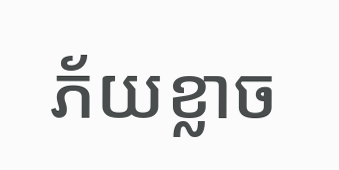ភ័យខ្លាច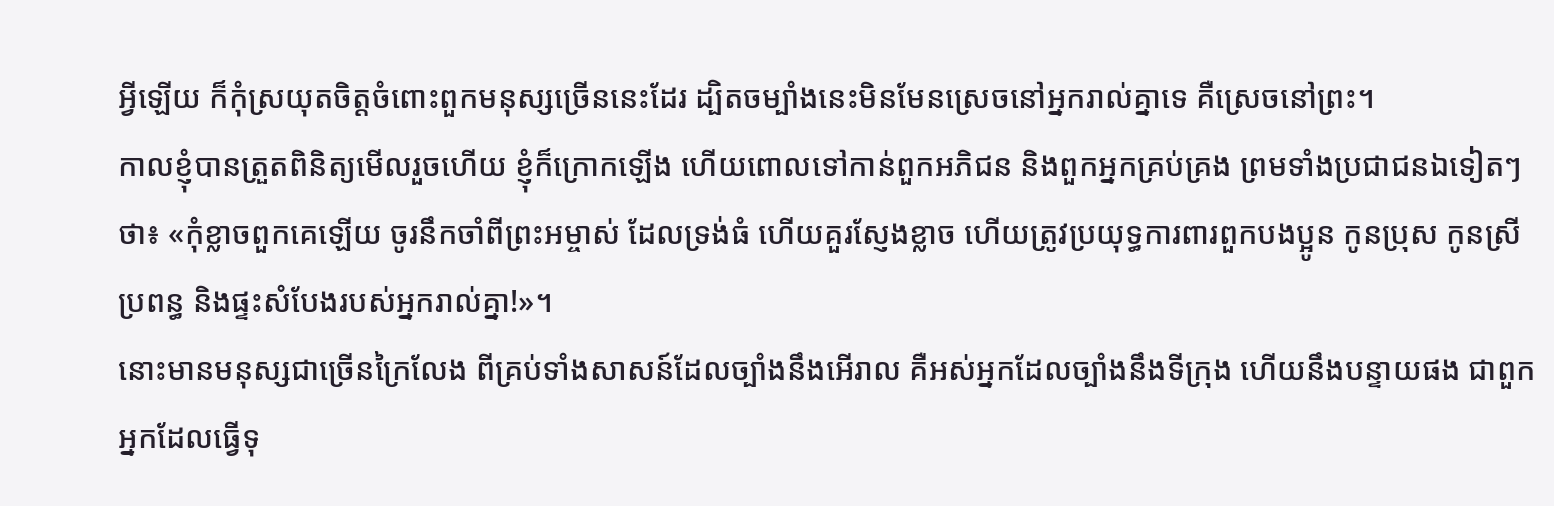អ្វីឡើយ ក៏កុំស្រយុតចិត្តចំពោះពួកមនុស្សច្រើននេះដែរ ដ្បិតចម្បាំងនេះមិនមែនស្រេចនៅអ្នករាល់គ្នាទេ គឺស្រេចនៅព្រះ។
កាលខ្ញុំបានត្រួតពិនិត្យមើលរួចហើយ ខ្ញុំក៏ក្រោកឡើង ហើយពោលទៅកាន់ពួកអភិជន និងពួកអ្នកគ្រប់គ្រង ព្រមទាំងប្រជាជនឯទៀតៗថា៖ «កុំខ្លាចពួកគេឡើយ ចូរនឹកចាំពីព្រះអម្ចាស់ ដែលទ្រង់ធំ ហើយគួរស្ញែងខ្លាច ហើយត្រូវប្រយុទ្ធការពារពួកបងប្អូន កូនប្រុស កូនស្រី ប្រពន្ធ និងផ្ទះសំបែងរបស់អ្នករាល់គ្នា!»។
នោះមានមនុស្សជាច្រើនក្រៃលែង ពីគ្រប់ទាំងសាសន៍ដែលច្បាំងនឹងអើរាល គឺអស់អ្នកដែលច្បាំងនឹងទីក្រុង ហើយនឹងបន្ទាយផង ជាពួកអ្នកដែលធ្វើទុ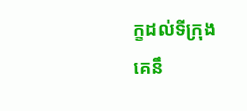ក្ខដល់ទីក្រុង គេនឹ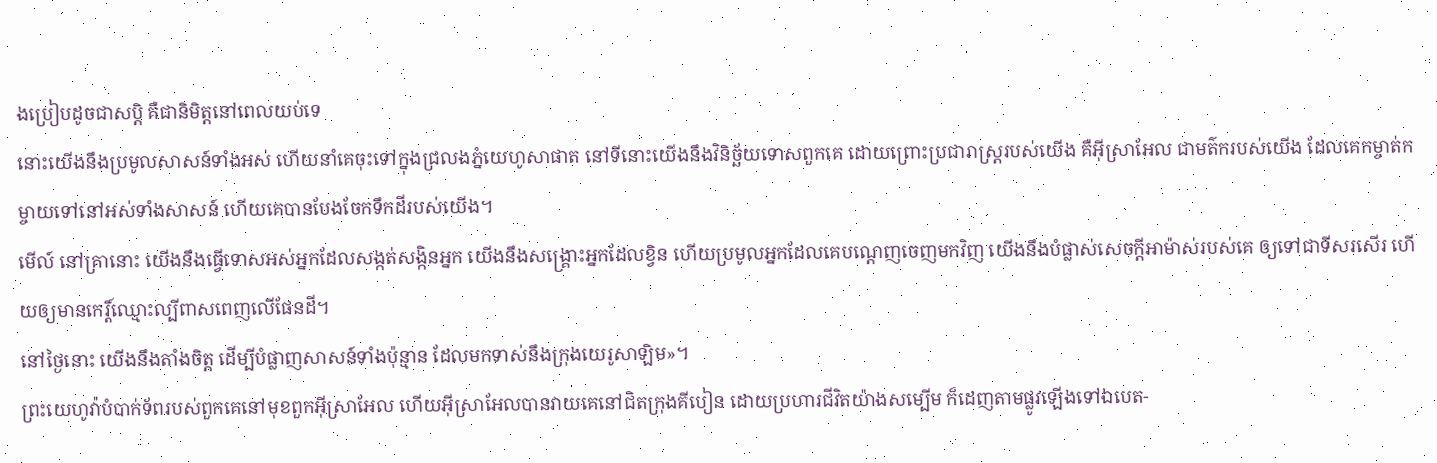ងប្រៀបដូចជាសប្តិ គឺជានិមិត្តនៅពេលយប់ទេ
នោះយើងនឹងប្រមូលសាសន៍ទាំងអស់ ហើយនាំគេចុះទៅក្នុងជ្រលងភ្នំយេហូសាផាត នៅទីនោះយើងនឹងវិនិច្ឆ័យទោសពួកគេ ដោយព្រោះប្រជារាស្ត្ររបស់យើង គឺអ៊ីស្រាអែល ជាមត៌ករបស់យើង ដែលគេកម្ចាត់កម្ចាយទៅនៅអស់ទាំងសាសន៍ ហើយគេបានបែងចែកទឹកដីរបស់យើង។
មើល៍ នៅគ្រានោះ យើងនឹងធ្វើទោសអស់អ្នកដែលសង្កត់សង្កិនអ្នក យើងនឹងសង្គ្រោះអ្នកដែលខ្វិន ហើយប្រមូលអ្នកដែលគេបណ្តេញចេញមកវិញ យើងនឹងបំផ្លាស់សេចក្ដីអាម៉ាស់របស់គេ ឲ្យទៅជាទីសរសើរ ហើយឲ្យមានកេរ្ដិ៍ឈ្មោះល្បីពាសពេញលើផែនដី។
នៅថ្ងៃនោះ យើងនឹងតាំងចិត្ត ដើម្បីបំផ្លាញសាសន៍ទាំងប៉ុន្មាន ដែលមកទាស់នឹងក្រុងយេរូសាឡិម»។
ព្រះយេហូវ៉ាបំបាក់ទ័ពរបស់ពួកគេនៅមុខពួកអ៊ីស្រាអែល ហើយអ៊ីស្រាអែលបានវាយគេនៅជិតក្រុងគីបៀន ដោយប្រហារជីវិតយ៉ាងសម្បើម ក៏ដេញតាមផ្លូវឡើងទៅឯបេត-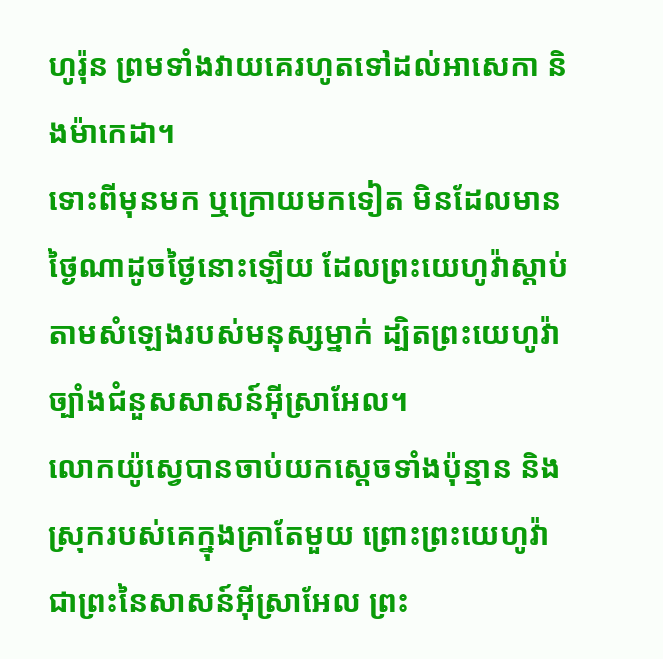ហូរ៉ុន ព្រមទាំងវាយគេរហូតទៅដល់អាសេកា និងម៉ាកេដា។
ទោះពីមុនមក ឬក្រោយមកទៀត មិនដែលមានថ្ងៃណាដូចថ្ងៃនោះឡើយ ដែលព្រះយេហូវ៉ាស្តាប់តាមសំឡេងរបស់មនុស្សម្នាក់ ដ្បិតព្រះយេហូវ៉ាច្បាំងជំនួសសាសន៍អ៊ីស្រាអែល។
លោកយ៉ូស្វេបានចាប់យកស្តេចទាំងប៉ុន្មាន និងស្រុករបស់គេក្នុងគ្រាតែមួយ ព្រោះព្រះយេហូវ៉ា ជាព្រះនៃសាសន៍អ៊ីស្រាអែល ព្រះ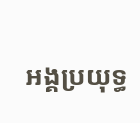អង្គប្រយុទ្ធ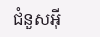ជំនួសអ៊ី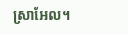ស្រាអែល។